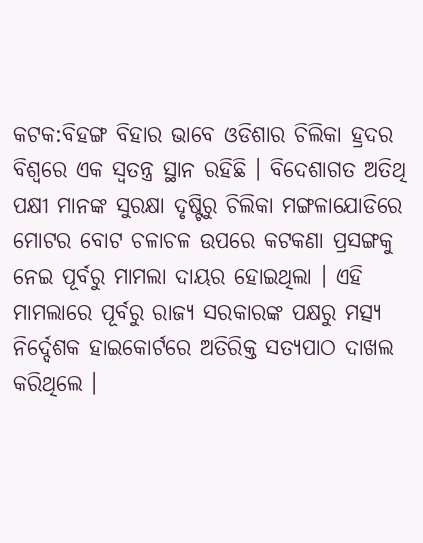କଟକ:ବିହଙ୍ଗ ବିହାର ଭାବେ ଓଡିଶାର ଚିଲିକା ହ୍ରଦର ବିଶ୍ବରେ ଏକ ସ୍ବତନ୍ତ୍ର ସ୍ଥାନ ରହିଛି । ବିଦେଶାଗତ ଅତିଥି ପକ୍ଷୀ ମାନଙ୍କ ସୁରକ୍ଷା ଦୃଷ୍ଟିରୁ ଚିଲିକା ମଙ୍ଗଳାଯୋଡିରେ ମୋଟର ବୋଟ ଚଳାଚଳ ଉପରେ କଟକଣା ପ୍ରସଙ୍ଗକୁ ନେଇ ପୂର୍ବରୁ ମାମଲା ଦାୟର ହୋଇଥିଲା । ଏହି ମାମଲାରେ ପୂର୍ବରୁ ରାଜ୍ୟ ସରକାରଙ୍କ ପକ୍ଷରୁ ମତ୍ସ୍ୟ ନିର୍ଦ୍ଦେଶକ ହାଇକୋର୍ଟରେ ଅତିରିକ୍ତ ସତ୍ୟପାଠ ଦାଖଲ କରିଥିଲେ ।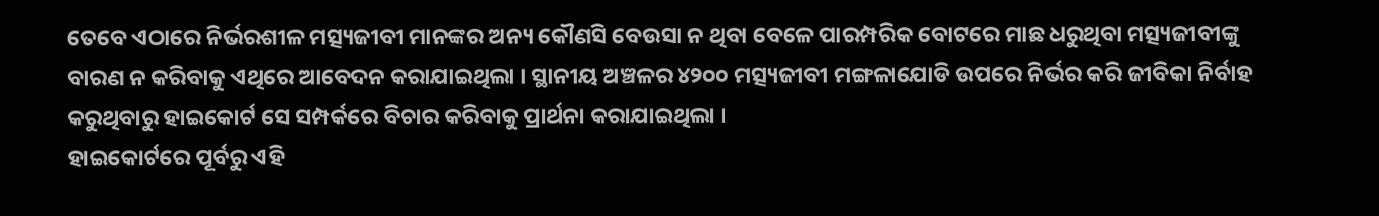ତେବେ ଏଠାରେ ନିର୍ଭରଶୀଳ ମତ୍ସ୍ୟଜୀବୀ ମାନଙ୍କର ଅନ୍ୟ କୌଣସି ବେଉସା ନ ଥିବା ବେଳେ ପାରମ୍ପରିକ ବୋଟରେ ମାଛ ଧରୁଥିବା ମତ୍ସ୍ୟଜୀବୀଙ୍କୁ ବାରଣ ନ କରିବାକୁ ଏଥିରେ ଆବେଦନ କରାଯାଇଥିଲା । ସ୍ଥାନୀୟ ଅଞ୍ଚଳର ୪୨୦୦ ମତ୍ସ୍ୟଜୀବୀ ମଙ୍ଗଳାଯୋଡି ଉପରେ ନିର୍ଭର କରି ଜୀବିକା ନିର୍ବାହ କରୁଥିବାରୁ ହାଇକୋର୍ଟ ସେ ସମ୍ପର୍କରେ ବିଚାର କରିବାକୁ ପ୍ରାର୍ଥନା କରାଯାଇଥିଲା ।
ହାଇକୋର୍ଟରେ ପୂର୍ବରୁ ଏହି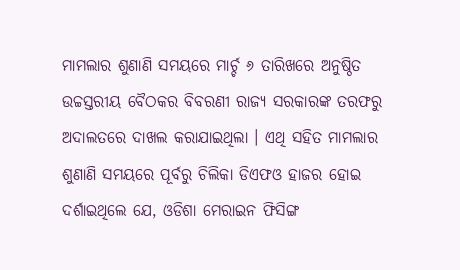ମାମଲାର ଶୁଣାଣି ସମୟରେ ମାର୍ଚ୍ଚ ୬ ତାରିଖରେ ଅନୁଷ୍ଠିତ ଉଚ୍ଚସ୍ତରୀୟ ବୈଠକର ବିବରଣୀ ରାଜ୍ୟ ସରକାରଙ୍କ ତରଫରୁ ଅଦାଲତରେ ଦାଖଲ କରାଯାଇଥିଲା । ଏଥି ସହିତ ମାମଲାର ଶୁଣାଣି ସମୟରେ ପୂର୍ବରୁ ଚିଲିକା ଡିଏଫଓ ହାଜର ହୋଇ ଦର୍ଶାଇଥିଲେ ଯେ, ଓଡିଶା ମେରାଇନ ଫିସିଙ୍ଗ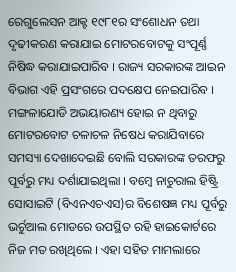ରେଗୁଲେସନ ଆକ୍ଟ ୧୯୮୧ର ସଂଶୋଧନ ତଥା ଦୃଢୀକରଣ କରାଯାଇ ମୋଟରବୋଟକୁ ସଂପୂର୍ଣ୍ଣ ନିଷିଦ୍ଧ କରାଯାଇପାରିବ । ରାଜ୍ୟ ସରକାରଙ୍କ ଆଇନ ବିଭାଗ ଏହି ପ୍ରସଂଗରେ ପଦକ୍ଷେପ ନେଇପାରିବ । ମଙ୍ଗଳାଯୋଡି ଅଭୟାରଣ୍ୟ ହୋଇ ନ ଥିବାରୁ ମୋଟରବୋଟ ଚଳାଚଳ ନିଷେଧ କରାଯିବାରେ ସମସ୍ୟା ଦେଖାଦେଇଛି ବୋଲି ସରକାରଙ୍କ ତରଫରୁ ପୂର୍ବରୁ ମଧ୍ୟ ଦର୍ଶାଯାଇଥିଲା । ବମ୍ବେ ନାଚୁରାଲ ହିଷ୍ଟ୍ରି ସୋସାଇଟି (ବିଏନଏଚଏସ)ର ବିଶେଷଜ୍ଞ ମଧ୍ୟ ପୂର୍ବରୁ ଭର୍ଚୁଆଲ ମୋଡରେ ଉପସ୍ଥିତ ରହି ହାଇକୋର୍ଟରେ ନିଜ ମତ ରଖିଥିଲେ । ଏହା ସହିତ ମାମଲାରେ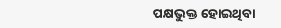ପକ୍ଷଭୁକ୍ତ ହୋଇଥିବା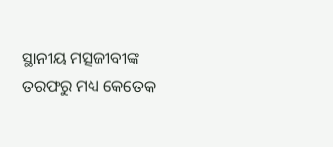ସ୍ଥାନୀୟ ମତ୍ସଜୀବୀଙ୍କ ତରଫରୁ ମଧ୍ୟ କେତେକ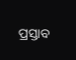ପ୍ରସ୍ତାବ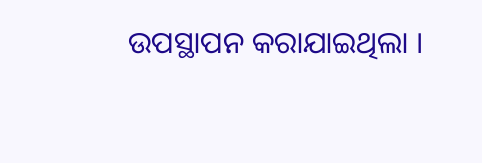ଉପସ୍ଥାପନ କରାଯାଇଥିଲା ।